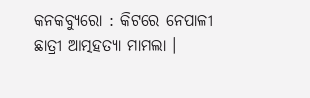କନକବ୍ୟୁରୋ : କିଟରେ ନେପାଳୀ ଛାତ୍ରୀ ଆତ୍ମହତ୍ୟା ମାମଲା ।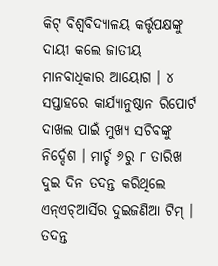କିଟ୍ ବିଶ୍ବବିଦ୍ୟାଳୟ କର୍ତ୍ତୃପକ୍ଷଙ୍କୁ ଦାୟୀ କଲେ ଜାତୀୟ ମାନବାଧିକାର ଆୟୋଗ । ୪ ସପ୍ତାହରେ କାର୍ଯ୍ୟାନୁଷ୍ଠାନ ରିପୋର୍ଟ ଦାଖଲ ପାଇଁ ମୁଖ୍ୟ ସଚିବଙ୍କୁ ନିର୍ଦ୍ଦେଶ । ମାର୍ଚ୍ଚ ୬ରୁ ୮ ତାରିଖ ଦୁଇ ଦିନ ତଦନ୍ତ କରିଥିଲେ ଏନ୍ଏଚ୍ଆର୍ସିର ଦୁଇଜଣିଆ ଟିମ୍ ।
ତଦନ୍ତ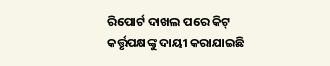ରିପୋର୍ଟ ଦାଖଲ ପରେ କିଟ୍ କର୍ତ୍ତୃପକ୍ଷଙ୍କୁ ଦାୟୀ କରାଯାଇଛି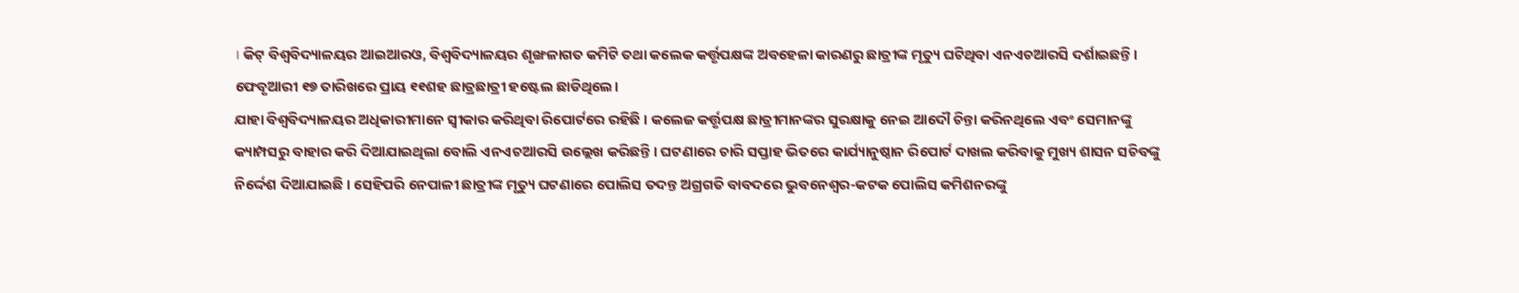। କିଟ୍ ବିଶ୍ବବିଦ୍ୟାଳୟର ଆଇଆରଓ, ବିଶ୍ବବିଦ୍ୟାଳୟର ଶୃଙ୍ଖଳାଗତ କମିଟି ତଥା କଲେକ କର୍ତ୍ତୃପକ୍ଷଙ୍କ ଅବହେଳା କାରଣରୁ ଛାତ୍ରୀଙ୍କ ମୃତ୍ୟୁ ଘଟିଥିବା ଏନଏଚଆରସି ଦର୍ଶାଇଛନ୍ତି । ଫେବୃଆରୀ ୧୭ ତାରିଖରେ ପ୍ରାୟ ୧୧ଶହ ଛାତ୍ରଛାତ୍ରୀ ହଷ୍ଟେଲ ଛାଡିଥିଲେ।
ଯାହା ବିଶ୍ବବିଦ୍ୟାଳୟର ଅଧିକାରୀମାନେ ସ୍ବୀକାର କରିଥିବା ରିପୋର୍ଟରେ ରହିଛି । କଲେଜ କର୍ତ୍ତୃପକ୍ଷ ଛାତ୍ରୀମାନଙ୍କର ସୁରକ୍ଷାକୁ ନେଇ ଆଦୌ ଚିନ୍ତା କରିନଥିଲେ ଏବଂ ସେମାନଙ୍କୁ କ୍ୟାମ୍ପସରୁ ବାହାର କରି ଦିଆଯାଇଥିଲା ବୋଲି ଏନଏଚଆରସି ଉଲ୍ଲେଖ କରିଛନ୍ତି । ଘଟଣାରେ ଚାରି ସପ୍ତାହ ଭିତରେ କାର୍ଯ୍ୟାନୁଷ୍ଠାନ ରିପୋର୍ଟ ଦାଖଲ କରିବାକୁ ମୁଖ୍ୟ ଶାସନ ସଚିବଙ୍କୁ ନିର୍ଦ୍ଦେଶ ଦିଆଯାଇଛି । ସେହିପରି ନେପାଳୀ ଛାତ୍ରୀଙ୍କ ମୃତ୍ୟୁ ଘଟଣାରେ ପୋଲିସ ତଦନ୍ତ ଅଗ୍ରଗତି ବାବଦରେ ଭୁବନେଶ୍ବର-କଟକ ପୋଲିସ କମିଶନରଙ୍କୁ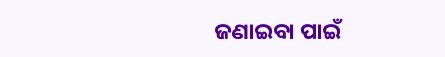ଜଣାଇବା ପାଇଁ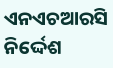ଏନଏଚଆରସି ନିର୍ଦ୍ଦେଶ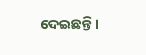ଦେଇଛନ୍ତି।